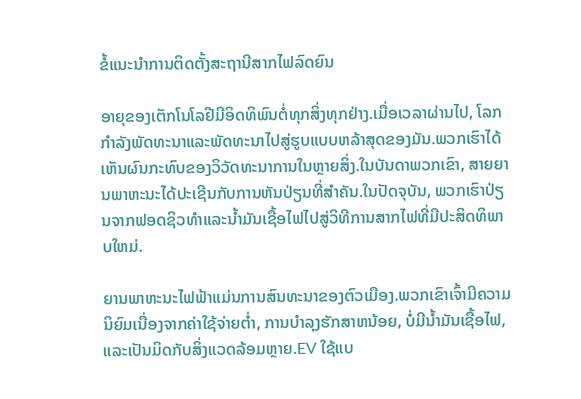ຂໍ້ແນະນຳການຕິດຕັ້ງສະຖານີສາກໄຟລົດຍົນ

ອາຍຸຂອງເຕັກໂນໂລຢີມີອິດທິພົນຕໍ່ທຸກສິ່ງທຸກຢ່າງ.ເມື່ອເວລາຜ່ານໄປ, ໂລກກໍາລັງພັດທະນາແລະພັດທະນາໄປສູ່ຮູບແບບຫລ້າສຸດຂອງມັນ.ພວກເຮົາໄດ້ເຫັນຜົນກະທົບຂອງວິວັດທະນາການໃນຫຼາຍສິ່ງ.ໃນບັນດາພວກເຂົາ, ສາຍຍານພາຫະນະໄດ້ປະເຊີນກັບການຫັນປ່ຽນທີ່ສໍາຄັນ.ໃນປັດຈຸບັນ, ພວກເຮົາປ່ຽນຈາກຟອດຊິວທໍາແລະນໍ້າມັນເຊື້ອໄຟໄປສູ່ວິທີການສາກໄຟທີ່ມີປະສິດທິພາບໃຫມ່.

ຍານພາຫະນະໄຟຟ້າແມ່ນການສົນທະນາຂອງຕົວເມືອງ.ພວກເຂົາເຈົ້າມີຄວາມນິຍົມເນື່ອງຈາກຄ່າໃຊ້ຈ່າຍຕ່ຳ, ການບໍາລຸງຮັກສາຫນ້ອຍ, ບໍ່ມີນໍ້າມັນເຊື້ອໄຟ, ແລະເປັນມິດກັບສິ່ງແວດລ້ອມຫຼາຍ.EV ໃຊ້ແບ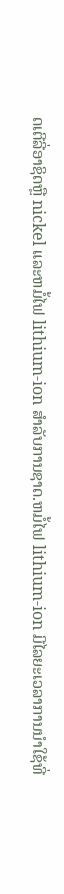ດເຕີລີ່ອາຊິດຫຼື nickel ແລະຫມໍ້ໄຟ lithium-ion ສໍາລັບການຊາດ.ຫມໍ້ໄຟ lithium-ion ມີໄລຍະເວລາການນໍາໃຊ້ທີ່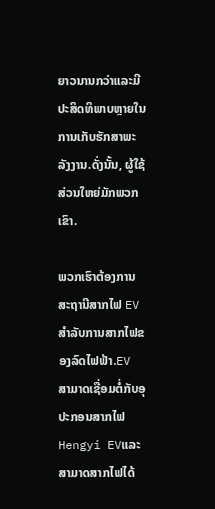ຍາວນານກວ່າແລະມີປະສິດທິພາບຫຼາຍໃນການເກັບຮັກສາພະລັງງານ.ດັ່ງນັ້ນ, ຜູ້ໃຊ້ສ່ວນໃຫຍ່ມັກພວກເຂົາ.

ພວກເຮົາຕ້ອງການສະຖານີສາກໄຟ EV ສຳລັບການສາກໄຟຂອງລົດໄຟຟ້າ.EV ສາມາດເຊື່ອມຕໍ່ກັບອຸປະກອນສາກໄຟ Hengyi EVແລະສາມາດສາກໄຟໄດ້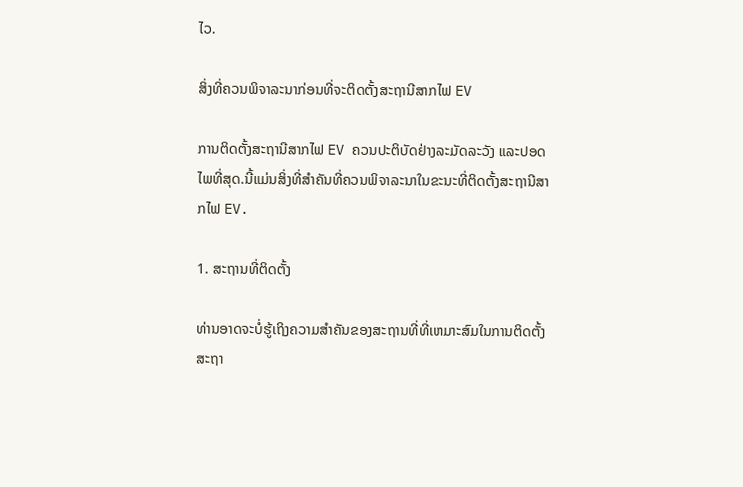ໄວ.

ສິ່ງທີ່ຄວນພິຈາລະນາກ່ອນທີ່ຈະຕິດຕັ້ງສະຖານີສາກໄຟ EV

ການຕິດຕັ້ງສະຖານີສາກໄຟ EV ຄວນປະຕິບັດຢ່າງລະມັດລະວັງ ແລະປອດໄພທີ່ສຸດ.ນີ້ແມ່ນສິ່ງທີ່ສຳຄັນທີ່ຄວນພິຈາລະນາໃນຂະນະທີ່ຕິດຕັ້ງສະຖານີສາກໄຟ EV.

1. ສະຖານທີ່ຕິດຕັ້ງ

ທ່ານອາດຈະບໍ່ຮູ້ເຖິງຄວາມສໍາຄັນຂອງສະຖານທີ່ທີ່ເຫມາະສົມໃນການຕິດຕັ້ງສະຖາ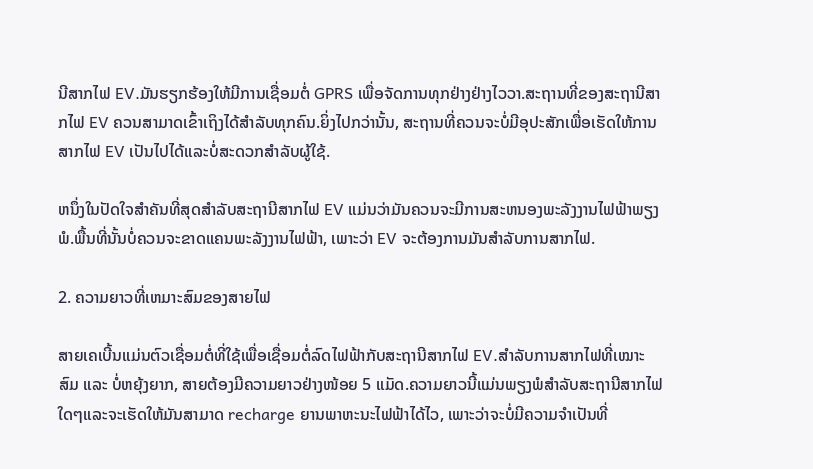ນີສາກໄຟ EV.ມັນຮຽກຮ້ອງໃຫ້ມີການເຊື່ອມຕໍ່ GPRS ເພື່ອຈັດການທຸກຢ່າງຢ່າງໄວວາ.ສະຖານທີ່ຂອງສະຖານີສາກໄຟ EV ຄວນສາມາດເຂົ້າເຖິງໄດ້ສໍາລັບທຸກຄົນ.ຍິ່ງໄປກວ່ານັ້ນ, ສະຖານທີ່ຄວນຈະບໍ່ມີອຸປະສັກເພື່ອເຮັດໃຫ້ການສາກໄຟ EV ເປັນໄປໄດ້ແລະບໍ່ສະດວກສໍາລັບຜູ້ໃຊ້.

ຫນຶ່ງໃນປັດໃຈສໍາຄັນທີ່ສຸດສໍາລັບສະຖານີສາກໄຟ EV ແມ່ນວ່າມັນຄວນຈະມີການສະຫນອງພະລັງງານໄຟຟ້າພຽງພໍ.ພື້ນທີ່ນັ້ນບໍ່ຄວນຈະຂາດແຄນພະລັງງານໄຟຟ້າ, ເພາະວ່າ EV ຈະຕ້ອງການມັນສໍາລັບການສາກໄຟ.

2. ຄວາມຍາວທີ່ເຫມາະສົມຂອງສາຍໄຟ

ສາຍເຄເບີ້ນແມ່ນຕົວເຊື່ອມຕໍ່ທີ່ໃຊ້ເພື່ອເຊື່ອມຕໍ່ລົດໄຟຟ້າກັບສະຖານີສາກໄຟ EV.ສຳລັບການສາກໄຟທີ່ເໝາະສົມ ແລະ ບໍ່ຫຍຸ້ງຍາກ, ສາຍຕ້ອງມີຄວາມຍາວຢ່າງໜ້ອຍ 5 ແມັດ.ຄວາມຍາວນີ້ແມ່ນພຽງພໍສໍາລັບສະຖານີສາກໄຟໃດໆແລະຈະເຮັດໃຫ້ມັນສາມາດ recharge ຍານພາຫະນະໄຟຟ້າໄດ້ໄວ, ເພາະວ່າຈະບໍ່ມີຄວາມຈໍາເປັນທີ່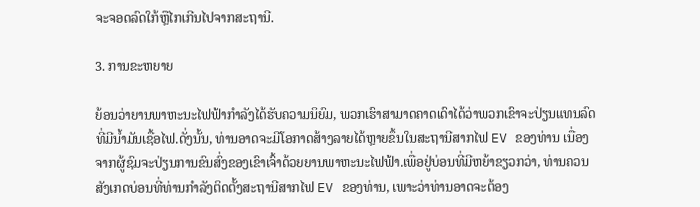ຈະຈອດລົດໃກ້ຫຼືໄກເກີນໄປຈາກສະຖານີ.

3. ການຂະຫຍາຍ

ຍ້ອນວ່າຍານພາຫະນະໄຟຟ້າກໍາລັງໄດ້ຮັບຄວາມນິຍົມ, ພວກເຮົາສາມາດຄາດເດົາໄດ້ວ່າພວກເຂົາຈະປ່ຽນແທນລົດທີ່ມີນໍ້າມັນເຊື້ອໄຟ.ດັ່ງນັ້ນ, ທ່ານອາດຈະມີໂອກາດສ້າງລາຍໄດ້ຫຼາຍຂຶ້ນໃນສະຖານີສາກໄຟ EV ຂອງທ່ານ ເນື່ອງຈາກຜູ້ຊົມຈະປ່ຽນການຂົນສົ່ງຂອງເຂົາເຈົ້າດ້ວຍຍານພາຫະນະໄຟຟ້າ.ເພື່ອຢູ່ບ່ອນທີ່ມີຫຍ້າຂຽວກວ່າ, ທ່ານຄວນສັງເກດບ່ອນທີ່ທ່ານກໍາລັງຕິດຕັ້ງສະຖານີສາກໄຟ EV ຂອງທ່ານ, ເພາະວ່າທ່ານອາດຈະຕ້ອງ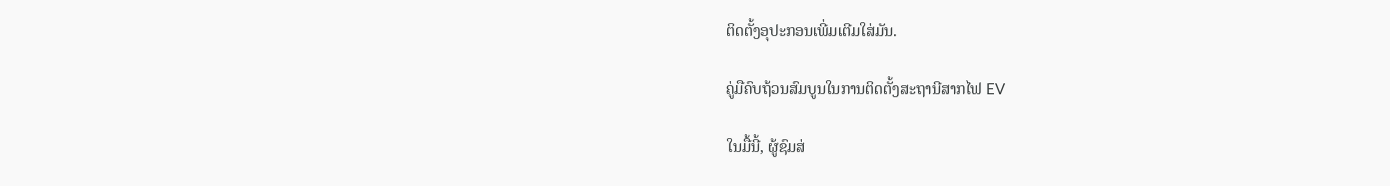ຕິດຕັ້ງອຸປະກອນເພີ່ມເຕີມໃສ່ມັນ.

ຄູ່ມືຄົບຖ້ວນສົມບູນໃນການຕິດຕັ້ງສະຖານີສາກໄຟ EV

ໃນມື້ນີ້, ຜູ້ຊົມສ່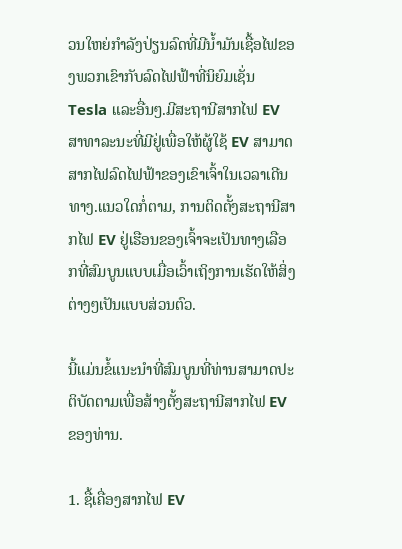ວນໃຫຍ່ກໍາລັງປ່ຽນລົດທີ່ມີນ້ຳມັນເຊື້ອໄຟຂອງພວກເຂົາກັບລົດໄຟຟ້າທີ່ນິຍົມເຊັ່ນ Tesla ແລະອື່ນໆ.ມີສະຖານີສາກໄຟ EV ສາທາລະນະທີ່ມີຢູ່ເພື່ອໃຫ້ຜູ້ໃຊ້ EV ສາມາດສາກໄຟລົດໄຟຟ້າຂອງເຂົາເຈົ້າໃນເວລາເດີນທາງ.ແນວໃດກໍ່ຕາມ, ການຕິດຕັ້ງສະຖານີສາກໄຟ EV ຢູ່ເຮືອນຂອງເຈົ້າຈະເປັນທາງເລືອກທີ່ສົມບູນແບບເມື່ອເວົ້າເຖິງການເຮັດໃຫ້ສິ່ງຕ່າງໆເປັນແບບສ່ວນຕົວ.

ນີ້ແມ່ນຂໍ້ແນະນຳທີ່ສົມບູນທີ່ທ່ານສາມາດປະຕິບັດຕາມເພື່ອສ້າງຕັ້ງສະຖານີສາກໄຟ EV ຂອງທ່ານ.

1. ຊື້ເຄື່ອງສາກໄຟ EV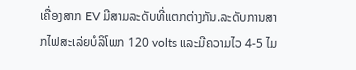ເຄື່ອງສາກ EV ມີສາມລະດັບທີ່ແຕກຕ່າງກັນ.ລະດັບການສາກໄຟສະເລ່ຍບໍລິໂພກ 120 volts ແລະມີຄວາມໄວ 4-5 ໄມ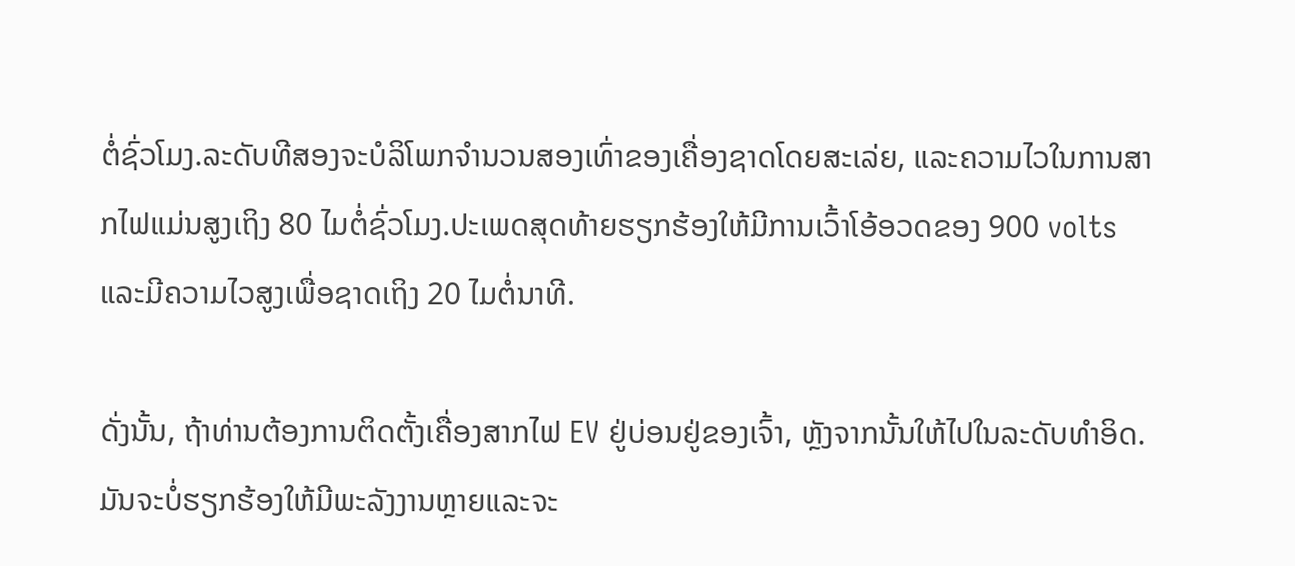ຕໍ່ຊົ່ວໂມງ.ລະດັບທີສອງຈະບໍລິໂພກຈໍານວນສອງເທົ່າຂອງເຄື່ອງຊາດໂດຍສະເລ່ຍ, ແລະຄວາມໄວໃນການສາກໄຟແມ່ນສູງເຖິງ 80 ໄມຕໍ່ຊົ່ວໂມງ.ປະເພດສຸດທ້າຍຮຽກຮ້ອງໃຫ້ມີການເວົ້າໂອ້ອວດຂອງ 900 volts ແລະມີຄວາມໄວສູງເພື່ອຊາດເຖິງ 20 ໄມຕໍ່ນາທີ.

ດັ່ງນັ້ນ, ຖ້າທ່ານຕ້ອງການຕິດຕັ້ງເຄື່ອງສາກໄຟ EV ຢູ່ບ່ອນຢູ່ຂອງເຈົ້າ, ຫຼັງຈາກນັ້ນໃຫ້ໄປໃນລະດັບທໍາອິດ.ມັນຈະບໍ່ຮຽກຮ້ອງໃຫ້ມີພະລັງງານຫຼາຍແລະຈະ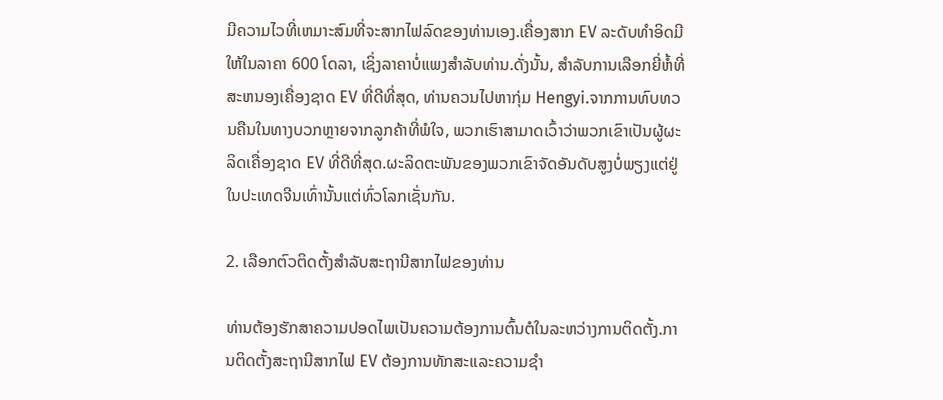ມີຄວາມໄວທີ່ເຫມາະສົມທີ່ຈະສາກໄຟລົດຂອງທ່ານເອງ.ເຄື່ອງສາກ EV ລະດັບທໍາອິດມີໃຫ້ໃນລາຄາ 600 ໂດລາ, ເຊິ່ງລາຄາບໍ່ແພງສໍາລັບທ່ານ.ດັ່ງນັ້ນ, ສໍາລັບການເລືອກຍີ່ຫໍ້ທີ່ສະຫນອງເຄື່ອງຊາດ EV ທີ່ດີທີ່ສຸດ, ທ່ານຄວນໄປຫາກຸ່ມ Hengyi.ຈາກການທົບທວນຄືນໃນທາງບວກຫຼາຍຈາກລູກຄ້າທີ່ພໍໃຈ, ພວກເຮົາສາມາດເວົ້າວ່າພວກເຂົາເປັນຜູ້ຜະລິດເຄື່ອງຊາດ EV ທີ່ດີທີ່ສຸດ.ຜະລິດຕະພັນຂອງພວກເຂົາຈັດອັນດັບສູງບໍ່ພຽງແຕ່ຢູ່ໃນປະເທດຈີນເທົ່ານັ້ນແຕ່ທົ່ວໂລກເຊັ່ນກັນ.

2. ເລືອກຕົວຕິດຕັ້ງສໍາລັບສະຖານີສາກໄຟຂອງທ່ານ

ທ່ານຕ້ອງຮັກສາຄວາມປອດໄພເປັນຄວາມຕ້ອງການຕົ້ນຕໍໃນລະຫວ່າງການຕິດຕັ້ງ.ການຕິດຕັ້ງສະຖານີສາກໄຟ EV ຕ້ອງການທັກສະແລະຄວາມຊໍາ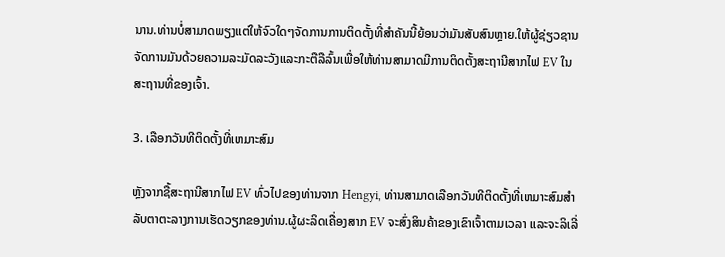ນານ.ທ່ານບໍ່ສາມາດພຽງແຕ່ໃຫ້ຈົວໃດໆຈັດການການຕິດຕັ້ງທີ່ສໍາຄັນນີ້ຍ້ອນວ່າມັນສັບສົນຫຼາຍ.ໃຫ້ຜູ້ຊ່ຽວຊານຈັດການມັນດ້ວຍຄວາມລະມັດລະວັງແລະກະຕືລືລົ້ນເພື່ອໃຫ້ທ່ານສາມາດມີການຕິດຕັ້ງສະຖານີສາກໄຟ EV ໃນສະຖານທີ່ຂອງເຈົ້າ.

3. ເລືອກວັນທີຕິດຕັ້ງທີ່ເຫມາະສົມ

ຫຼັງຈາກຊື້ສະຖານີສາກໄຟ EV ທົ່ວໄປຂອງທ່ານຈາກ Hengyi, ທ່ານສາມາດເລືອກວັນທີຕິດຕັ້ງທີ່ເຫມາະສົມສໍາລັບຕາຕະລາງການເຮັດວຽກຂອງທ່ານ.ຜູ້ຜະລິດເຄື່ອງສາກ EV ຈະສົ່ງສິນຄ້າຂອງເຂົາເຈົ້າຕາມເວລາ ແລະຈະລິເລີ່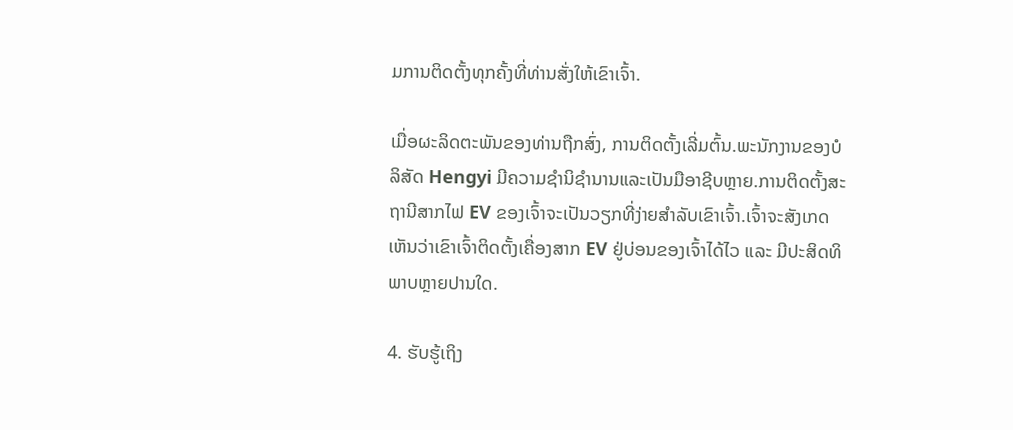ມການຕິດຕັ້ງທຸກຄັ້ງທີ່ທ່ານສັ່ງໃຫ້ເຂົາເຈົ້າ.

ເມື່ອຜະລິດຕະພັນຂອງທ່ານຖືກສົ່ງ, ການຕິດຕັ້ງເລີ່ມຕົ້ນ.ພະນັກງານຂອງບໍລິສັດ Hengyi ມີຄວາມຊໍານິຊໍານານແລະເປັນມືອາຊີບຫຼາຍ.ການຕິດຕັ້ງສະຖານີສາກໄຟ EV ຂອງເຈົ້າຈະເປັນວຽກທີ່ງ່າຍສຳລັບເຂົາເຈົ້າ.ເຈົ້າຈະສັງເກດເຫັນວ່າເຂົາເຈົ້າຕິດຕັ້ງເຄື່ອງສາກ EV ຢູ່ບ່ອນຂອງເຈົ້າໄດ້ໄວ ແລະ ມີປະສິດທິພາບຫຼາຍປານໃດ.

4. ຮັບຮູ້ເຖິງ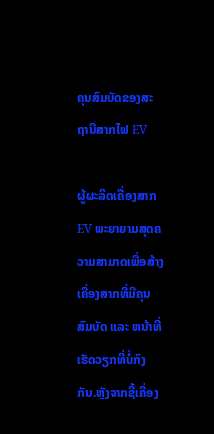ຄຸນສົມບັດຂອງສະຖານີສາກໄຟ EV

ຜູ້ຜະລິດເຄື່ອງສາກ EV ພະຍາຍາມສຸດຄວາມສາມາດເພື່ອສ້າງເຄື່ອງສາກທີ່ມີຄຸນສົມບັດ ແລະ ຫນ້າທີ່ເຮັດວຽກທີ່ບໍ່ກົງກັນ.ຫຼັງຈາກຊື້ເຄື່ອງ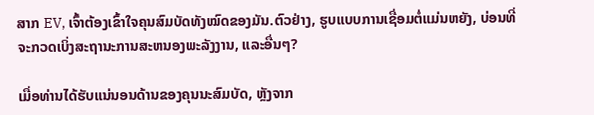ສາກ EV, ເຈົ້າຕ້ອງເຂົ້າໃຈຄຸນສົມບັດທັງໝົດຂອງມັນ.ຕົວຢ່າງ, ຮູບແບບການເຊື່ອມຕໍ່ແມ່ນຫຍັງ, ບ່ອນທີ່ຈະກວດເບິ່ງສະຖານະການສະຫນອງພະລັງງານ, ແລະອື່ນໆ?

ເມື່ອທ່ານໄດ້ຮັບແນ່ນອນດ້ານຂອງຄຸນນະສົມບັດ, ຫຼັງຈາກ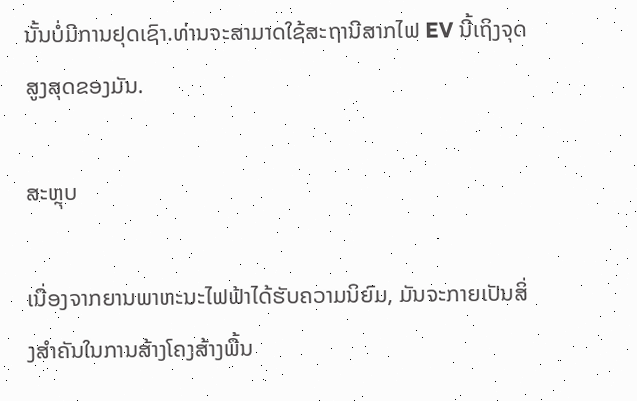ນັ້ນບໍ່ມີການຢຸດເຊົາ.ທ່ານຈະສາມາດໃຊ້ສະຖານີສາກໄຟ EV ນີ້ເຖິງຈຸດສູງສຸດຂອງມັນ.

ສະຫຼຸບ

ເນື່ອງຈາກຍານພາຫະນະໄຟຟ້າໄດ້ຮັບຄວາມນິຍົມ, ມັນຈະກາຍເປັນສິ່ງສໍາຄັນໃນການສ້າງໂຄງສ້າງພື້ນ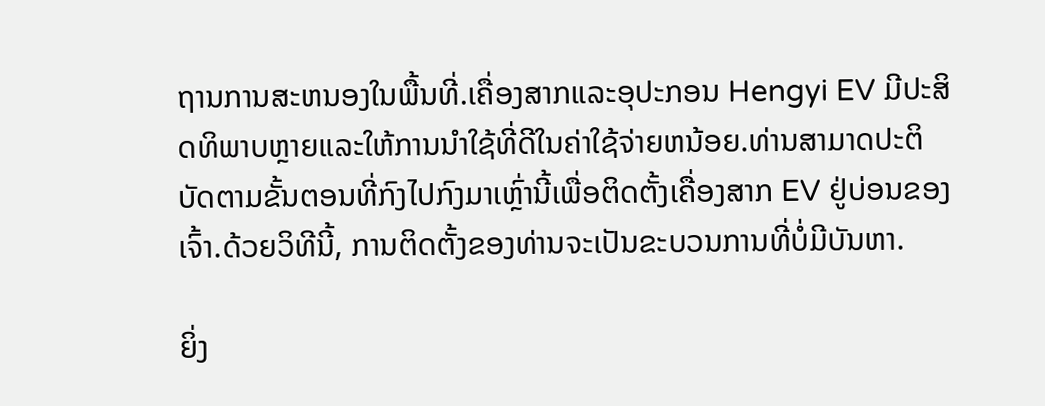ຖານການສະຫນອງໃນພື້ນທີ່.ເຄື່ອງສາກແລະອຸປະກອນ Hengyi EV ມີປະສິດທິພາບຫຼາຍແລະໃຫ້ການນໍາໃຊ້ທີ່ດີໃນຄ່າໃຊ້ຈ່າຍຫນ້ອຍ.ທ່ານສາມາດປະຕິບັດຕາມຂັ້ນຕອນທີ່ກົງໄປກົງມາເຫຼົ່ານີ້ເພື່ອຕິດຕັ້ງເຄື່ອງສາກ EV ຢູ່ບ່ອນຂອງເຈົ້າ.ດ້ວຍວິທີນີ້, ການຕິດຕັ້ງຂອງທ່ານຈະເປັນຂະບວນການທີ່ບໍ່ມີບັນຫາ.

ຍິ່ງ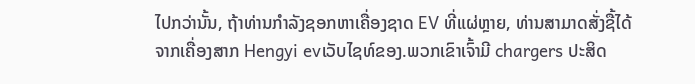ໄປກວ່ານັ້ນ, ຖ້າທ່ານກໍາລັງຊອກຫາເຄື່ອງຊາດ EV ທີ່ແຜ່ຫຼາຍ, ທ່ານສາມາດສັ່ງຊື້ໄດ້ຈາກເຄື່ອງສາກ Hengyi evເວັບໄຊທ໌ຂອງ.ພວກເຂົາເຈົ້າມີ chargers ປະສິດ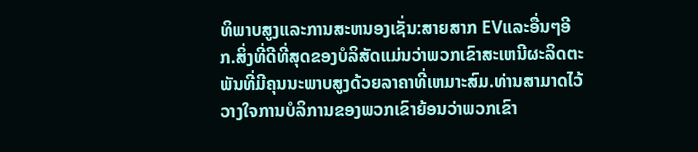ທິພາບສູງແລະການສະຫນອງເຊັ່ນ:ສາຍສາກ EVແລະອື່ນໆອີກ.ສິ່ງທີ່ດີທີ່ສຸດຂອງບໍລິສັດແມ່ນວ່າພວກເຂົາສະເຫນີຜະລິດຕະພັນທີ່ມີຄຸນນະພາບສູງດ້ວຍລາຄາທີ່ເຫມາະສົມ.ທ່ານສາມາດໄວ້ວາງໃຈການບໍລິການຂອງພວກເຂົາຍ້ອນວ່າພວກເຂົາ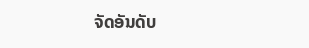ຈັດອັນດັບ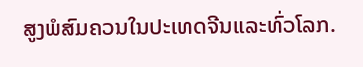ສູງພໍສົມຄວນໃນປະເທດຈີນແລະທົ່ວໂລກ.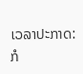ເວລາປະກາດ: ກໍ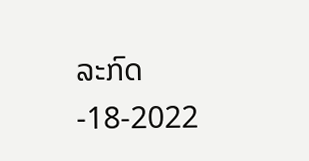ລະກົດ-18-2022